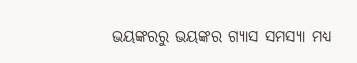ଭୟଙ୍କରରୁ ଭୟଙ୍କର ଗ୍ଯାସ ସମସ୍ଯା ମଧ୍ୟ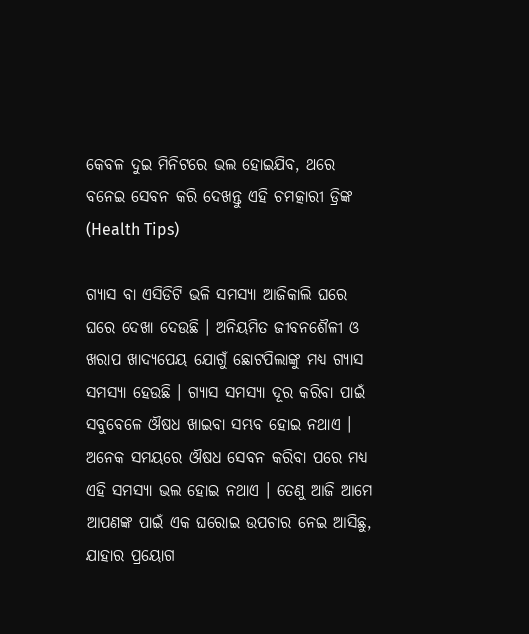କେବଳ ଦୁଇ ମିନିଟରେ ଭଲ ହୋଇଯିବ, ଥରେ ବନେଇ ସେବନ କରି ଦେଖନ୍ତୁ ଏହି ଚମତ୍କାରୀ ଡ୍ରିଙ୍କ (Health Tips)

ଗ୍ଯାସ ବା ଏସିଡିଟି ଭଳି ସମସ୍ଯା ଆଜିକାଲି ଘରେ ଘରେ ଦେଖା ଦେଉଛି । ଅନିୟମିତ ଜୀବନଶୈଳୀ ଓ ଖରାପ ଖାଦ୍ୟପେୟ ଯୋଗୁଁ ଛୋଟପିଲାଙ୍କୁ ମଧ୍ୟ ଗ୍ଯାସ ସମସ୍ଯା ହେଉଛି । ଗ୍ଯାସ ସମସ୍ଯା ଦୂର କରିବା ପାଇଁ ସବୁବେଳେ ଔଷଧ ଖାଇବା ସମ୍ଭବ ହୋଇ ନଥାଏ । ଅନେକ ସମୟରେ ଔଷଧ ସେବନ କରିବା ପରେ ମଧ୍ୟ ଏହି ସମସ୍ଯା ଭଲ ହୋଇ ନଥାଏ । ତେଣୁ ଆଜି ଆମେ ଆପଣଙ୍କ ପାଇଁ ଏକ ଘରୋଇ ଉପଚାର ନେଇ ଆସିଛୁ, ଯାହାର ପ୍ରୟୋଗ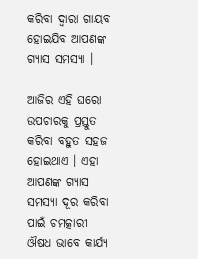କରିବା ଦ୍ଵାରା ଗାୟବ ହୋଇଯିବ ଆପଣଙ୍କ ଗ୍ଯାସ ସମସ୍ଯା ।

ଆଜିର ଏହି ଘରୋ ଉପଚାରକୁ ପ୍ରସ୍ତୁତ କରିବା ବହୁତ ସହଜ ହୋଇଥାଏ । ଏହା ଆପଣଙ୍କ ଗ୍ଯାସ ସମସ୍ଯା ଦୂର କରିବା ପାଇଁ ଚମତ୍କାରୀ ଔଷଧ ଭାବେ କାର୍ଯ୍ୟ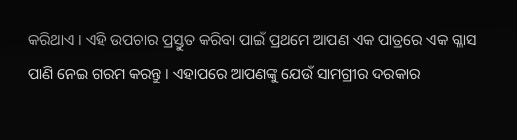କରିଥାଏ । ଏହି ଉପଚାର ପ୍ରସ୍ତୁତ କରିବା ପାଇଁ ପ୍ରଥମେ ଆପଣ ଏକ ପାତ୍ରରେ ଏକ ଗ୍ଳାସ ପାଣି ନେଇ ଗରମ କରନ୍ତୁ । ଏହାପରେ ଆପଣଙ୍କୁ ଯେଉଁ ସାମଗ୍ରୀର ଦରକାର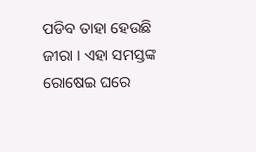ପଡିବ ତାହା ହେଉଛି ଜୀରା । ଏହା ସମସ୍ତଙ୍କ ରୋଷେଇ ଘରେ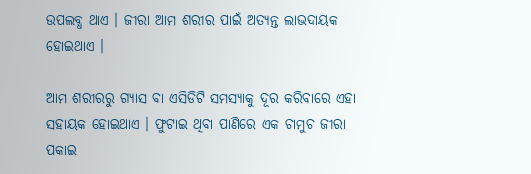ଉପଲବ୍ଧ ଥାଏ । ଜୀରା ଆମ ଶରୀର ପାଇଁ ଅତ୍ୟନ୍ତ ଲାଭଦାୟକ ହୋଇଥାଏ ।

ଆମ ଶରୀରରୁ ଗ୍ଯାସ ବା ଏସିଡିଟି ସମସ୍ଯାକୁ ଦୂର କରିବାରେ ଏହା ସହାୟକ ହୋଇଥାଏ । ଫୁଟାଇ ଥିବା ପାଣିରେ ଏକ ଚାମୁଚ ଜୀରା ପକାଇ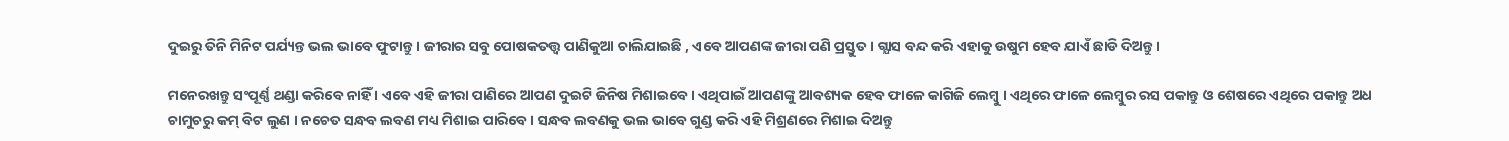ଦୁଇରୁ ତିନି ମିନିଟ ପର୍ଯ୍ୟନ୍ତ ଭଲ ଭାବେ ଫୁଟାନ୍ତୁ । ଜୀରାର ସବୁ ପୋଷକତତ୍ତ୍ଵ ପାଣିକୁଆ ଚାଲିଯାଇଛି , ଏବେ ଆପଣଙ୍କ ଜୀରା ପଣି ପ୍ରସ୍ତୁତ । ଗ୍ଯାସ ବନ୍ଦ କରି ଏହାକୁ ଉଷୁମ ହେବ ଯାଏଁ ଛାଡି ଦିଅନ୍ତୁ ।

ମନେରଖନ୍ତୁ ସଂପୂର୍ଣ୍ଣ ଥଣ୍ଡା କରିବେ ନାହିଁ । ଏବେ ଏହି ଜୀରା ପାଣିରେ ଆପଣ ଦୁଇଟି ଜିନିଷ ମିଶାଇବେ । ଏଥିପାଇଁ ଆପଣଙ୍କୁ ଆବଶ୍ୟକ ହେବ ଫାଳେ କାଗିଜି ଲେମ୍ବୁ । ଏଥିରେ ଫାଳେ ଲେମ୍ବୁର ରସ ପକାନ୍ତୁ ଓ ଶେଷରେ ଏଥିରେ ପକାନ୍ତୁ ଅଧ ଚାମୁଚରୁ କମ୍ ବିଟ ଲୁଣ । ନଚେତ ସନ୍ଧବ ଲବଣ ମଧ୍ୟ ମିଶାଇ ପାରିବେ । ସନ୍ଧବ ଲବଣକୁ ଭଲ ଭାବେ ଗୁଣ୍ଡ କରି ଏହି ମିଶ୍ରଣରେ ମିଶାଇ ଦିଅନ୍ତୁ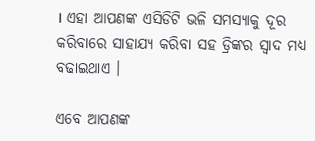। ଏହା ଆପଣଙ୍କ ଏସିଡିଟି ଭଳି ସମସ୍ଯାକୁ ଦୂର କରିବାରେ ସାହାଯ୍ୟ କରିବା ସହ ଡ୍ରିଙ୍କର ସ୍ଵାଦ ମଧ୍ୟ ବଢାଇଥାଏ ।

ଏବେ ଆପଣଙ୍କ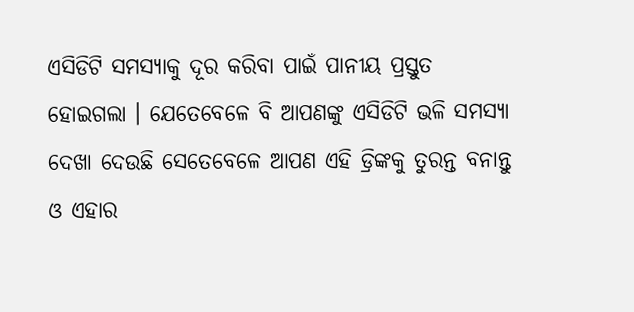ଏସିଡିଟି ସମସ୍ୟାକୁ ଦୂର କରିବା ପାଇଁ ପାନୀୟ ପ୍ରସ୍ତୁତ ହୋଇଗଲା । ଯେତେବେଳେ ବି ଆପଣଙ୍କୁ ଏସିଡିଟି ଭଳି ସମସ୍ଯା ଦେଖା ଦେଉଛି ସେତେବେଳେ ଆପଣ ଏହି ଡ୍ରିଙ୍କକୁ ତୁରନ୍ତ ବନାନ୍ତୁ ଓ ଏହାର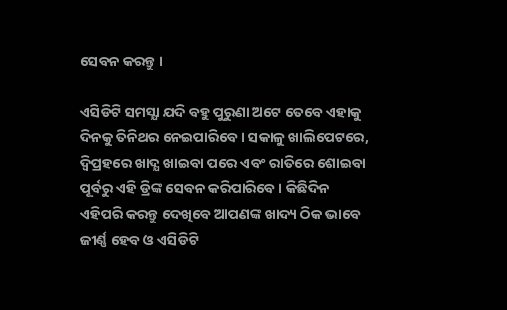ସେବନ କରନ୍ତୁ ।

ଏସିଡିଟି ସମସ୍ଯା ଯଦି ବହୁ ପୁରୁଣା ଅଟେ ତେବେ ଏହାକୁ ଦିନକୁ ତିନିଥର ନେଇପାରିବେ । ସକାଳୁ ଖାଲିପେଟରେ, ଦ୍ଵିପ୍ରହରେ ଖାଦ୍ଯ ଖାଇବା ପରେ ଏବଂ ରାତିରେ ଶୋଇବା ପୂର୍ବରୁ ଏହି ଡ୍ରିଙ୍କ ସେବନ କରିପାରିବେ । କିଛିଦିନ ଏହିପରି କରନ୍ତୁ ଦେଖିବେ ଆପଣଙ୍କ ଖାଦ୍ୟ ଠିକ ଭାବେ ଜୀର୍ଣ୍ଣ ହେବ ଓ ଏସିଡିଟି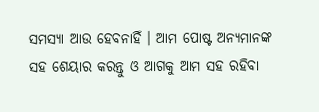ସମସ୍ଯା ଆଉ ହେବନାହିଁ । ଆମ ପୋଷ୍ଟ ଅନ୍ୟମାନଙ୍କ ସହ ଶେୟାର କରନ୍ତୁ ଓ ଆଗକୁ ଆମ ସହ ରହିବା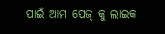ପାଇଁ ଆମ ପେଜ୍ କୁ ଲାଇକ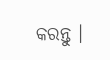କରନ୍ତୁ ।